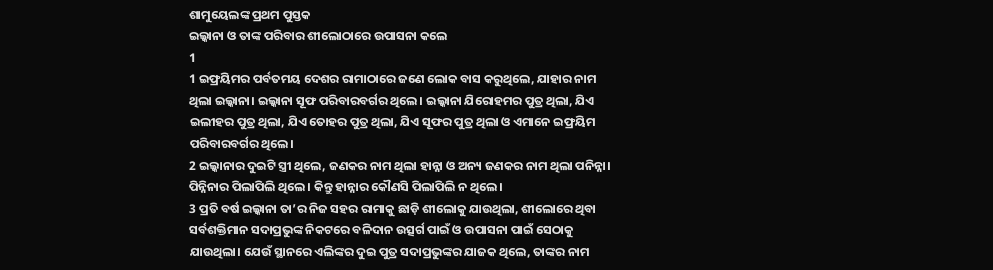ଶାମୁୟେଲଙ୍କ ପ୍ରଥମ ପୁସ୍ତକ
ଇଲ୍କାନା ଓ ତାଙ୍କ ପରିବାର ଶୀଲୋଠାରେ ଉପାସନା କଲେ
1
1 ଇଫ୍ରୟିମର ପର୍ବତମୟ ଦେଶର ରାମାଠାରେ ଜଣେ ଲୋକ ବାସ କରୁଥିଲେ, ଯାହାର ନାମ ଥିଲା ଇଲ୍କାନା। ଇଲ୍କାନା ସୂଫ ପରିବାରବର୍ଗର ଥିଲେ। ଇଲ୍କାନା ଯିରୋହମର ପୁତ୍ର ଥିଲା, ଯିଏ ଇଲୀହର ପୁତ୍ର ଥିଲା, ଯିଏ ତୋହର ପୁତ୍ର ଥିଲା, ଯିଏ ସୂଫର ପୁତ୍ର ଥିଲା ଓ ଏମାନେ ଇଫ୍ରୟିମ ପରିବାରବର୍ଗର ଥିଲେ।
2 ଇଲ୍କାନାର ଦୁଇଟି ସ୍ତ୍ରୀ ଥିଲେ, ଜଣକର ନାମ ଥିଲା ହାନ୍ନା ଓ ଅନ୍ୟ ଜଣକର ନାମ ଥିଲା ପନିନ୍ନା। ପିନ୍ନିନାର ପିଲାପିଲି ଥିଲେ। କିନ୍ତୁ ହାନ୍ନାର କୌଣସି ପିଲାପିଲି ନ ଥିଲେ।
3 ପ୍ରତି ବର୍ଷ ଇଲ୍କାନା ତା’ର ନିଜ ସହର ରାମାକୁ ଛାଡ଼ି ଶୀଲୋକୁ ଯାଉଥିଲା, ଶୀଲୋରେ ଥିବା ସର୍ବଶକ୍ତିମାନ ସଦାପ୍ରଭୁଙ୍କ ନିକଟରେ ବଳିଦାନ ଉତ୍ସର୍ଗ ପାଇଁ ଓ ଉପାସନା ପାଇଁ ସେଠାକୁ ଯାଉଥିଲା। ଯେଉଁ ସ୍ଥାନରେ ଏଲିଙ୍କର ଦୁଇ ପୁତ୍ର ସଦାପ୍ରଭୁଙ୍କର ଯାଜକ ଥିଲେ, ତାଙ୍କର ନାମ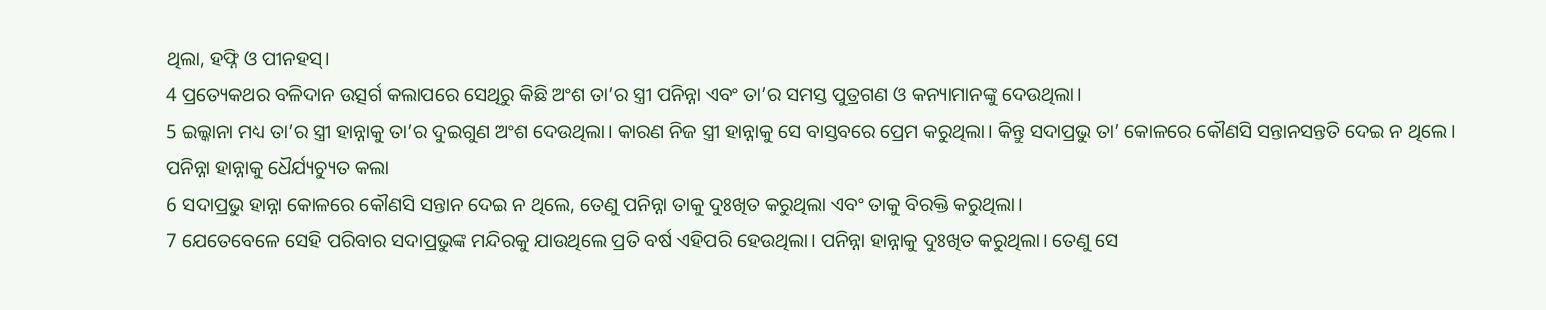ଥିଲା, ହଫ୍ନି ଓ ପୀନହସ୍।
4 ପ୍ରତ୍ୟେକଥର ବଳିଦାନ ଉତ୍ସର୍ଗ କଲାପରେ ସେଥିରୁ କିଛି ଅଂଶ ତା’ର ସ୍ତ୍ରୀ ପନିନ୍ନା ଏବଂ ତା’ର ସମସ୍ତ ପୁତ୍ରଗଣ ଓ କନ୍ୟାମାନଙ୍କୁ ଦେଉଥିଲା।
5 ଇଲ୍କାନା ମଧ୍ୟ ତା’ର ସ୍ତ୍ରୀ ହାନ୍ନାକୁ ତା’ର ଦୁଇଗୁଣ ଅଂଶ ଦେଉଥିଲା। କାରଣ ନିଜ ସ୍ତ୍ରୀ ହାନ୍ନାକୁ ସେ ବାସ୍ତବରେ ପ୍ରେମ କରୁଥିଲା। କିନ୍ତୁ ସଦାପ୍ରଭୁ ତା’ କୋଳରେ କୌଣସି ସନ୍ତାନସନ୍ତତି ଦେଇ ନ ଥିଲେ।
ପନିନ୍ନା ହାନ୍ନାକୁ ଧୈର୍ଯ୍ୟଚ୍ୟୁତ କଲା
6 ସଦାପ୍ରଭୁ ହାନ୍ନା କୋଳରେ କୌଣସି ସନ୍ତାନ ଦେଇ ନ ଥିଲେ, ତେଣୁ ପନିନ୍ନା ତାକୁ ଦୁଃଖିତ କରୁଥିଲା ଏବଂ ତାକୁ ବିରକ୍ତି କରୁଥିଲା।
7 ଯେତେବେଳେ ସେହି ପରିବାର ସଦାପ୍ରଭୁଙ୍କ ମନ୍ଦିରକୁ ଯାଉଥିଲେ ପ୍ରତି ବର୍ଷ ଏହିପରି ହେଉଥିଲା। ପନିନ୍ନା ହାନ୍ନାକୁ ଦୁଃଖିତ କରୁଥିଲା। ତେଣୁ ସେ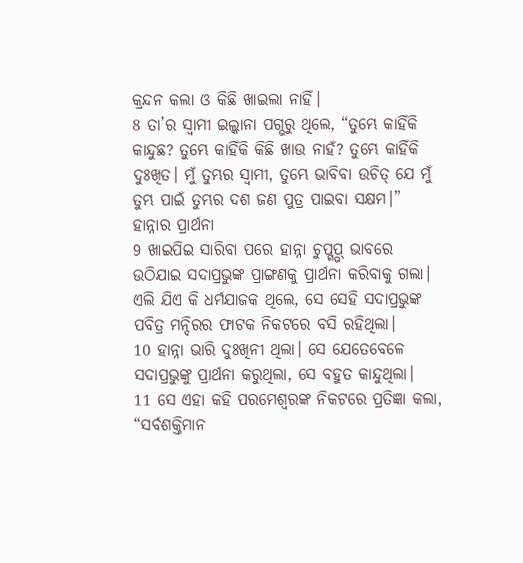କ୍ରନ୍ଦନ କଲା ଓ କିଛି ଖାଇଲା ନାହିଁ।
8 ତା’ର ସ୍ୱାମୀ ଇଲ୍କାନା ପଗ୍ଭରୁ ଥିଲେ, “ତୁମ୍ଭେ କାହିଁକି କାନ୍ଦୁଛ? ତୁମ୍ଭେ କାହିଁକି କିଛି ଖାଉ ନାହଁ? ତୁମ୍ଭେ କାହିଁକି ଦୁଃଖିତ। ମୁଁ ତୁମ୍ଭର ସ୍ୱାମୀ, ତୁମ୍ଭେ ଭାବିବା ଉଚିତ୍ ଯେ ମୁଁ ତୁମ୍ଭ ପାଇଁ ତୁମ୍ଭର ଦଶ ଜଣ ପୁତ୍ର ପାଇବା ସକ୍ଷମ।”
ହାନ୍ନାର ପ୍ରାର୍ଥନା
9 ଖାଇପିଇ ସାରିବା ପରେ ହାନ୍ନା ଚୁପ୍ଗ୍ଭପ୍ ଭାବରେ ଉଠିଯାଇ ସଦାପ୍ରଭୁଙ୍କ ପ୍ରାଙ୍ଗଣକୁ ପ୍ରାର୍ଥନା କରିବାକୁ ଗଲା। ଏଲି ଯିଏ କି ଧର୍ମଯାଜକ ଥିଲେ, ସେ ସେହି ସଦାପ୍ରଭୁଙ୍କ ପବିତ୍ର ମନ୍ଦିରର ଫାଟକ ନିକଟରେ ବସି ରହିଥିଲା।
10 ହାନ୍ନା ଭାରି ଦୁଃଖିନୀ ଥିଲା। ସେ ଯେତେବେଳେ ସଦାପ୍ରଭୁଙ୍କୁ ପ୍ରାର୍ଥନା କରୁଥିଲା, ସେ ବହୁତ କାନ୍ଦୁଥିଲା।
11 ସେ ଏହା କହି ପରମେଶ୍ୱରଙ୍କ ନିକଟରେ ପ୍ରତିଜ୍ଞା କଲା, “ସର୍ବଶକ୍ତିମାନ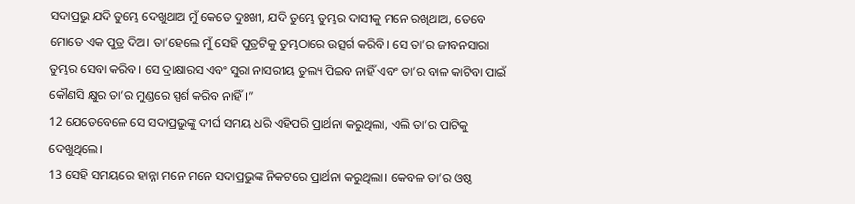ସଦାପ୍ରଭୁ ଯଦି ତୁମ୍ଭେ ଦେଖୁଥାଅ ମୁଁ କେତେ ଦୁଃଖୀ, ଯଦି ତୁମ୍ଭେ ତୁମ୍ଭର ଦାସୀକୁ ମନେ ରଖିଥାଅ, ତେବେ ମୋତେ ଏକ ପୁତ୍ର ଦିଅ। ତା’ହେଲେ ମୁଁ ସେହି ପୁତ୍ରଟିକୁ ତୁମ୍ଭଠାରେ ଉତ୍ସର୍ଗ କରିବି। ସେ ତା’ର ଜୀବନସାରା ତୁମ୍ଭର ସେବା କରିବ। ସେ ଦ୍ରାକ୍ଷାରସ ଏବଂ ସୁରା ନାସରୀୟ ତୁଲ୍ୟ ପିଇବ ନାହିଁ ଏବଂ ତା’ର ବାଳ କାଟିବା ପାଇଁ କୌଣସି କ୍ଷୁର ତା’ର ମୁଣ୍ଡରେ ସ୍ପର୍ଶ କରିବ ନାହିଁ।”
12 ଯେତେବେଳେ ସେ ସଦାପ୍ରଭୁଙ୍କୁ ଦୀର୍ଘ ସମୟ ଧରି ଏହିପରି ପ୍ରାର୍ଥନା କରୁଥିଲା, ଏଲି ତା’ର ପାଟିକୁ ଦେଖୁଥିଲେ।
13 ସେହି ସମୟରେ ହାନ୍ନା ମନେ ମନେ ସଦାପ୍ରଭୁଙ୍କ ନିକଟରେ ପ୍ରାର୍ଥନା କରୁଥିଲା। କେବଳ ତା’ର ଓଷ୍ଠ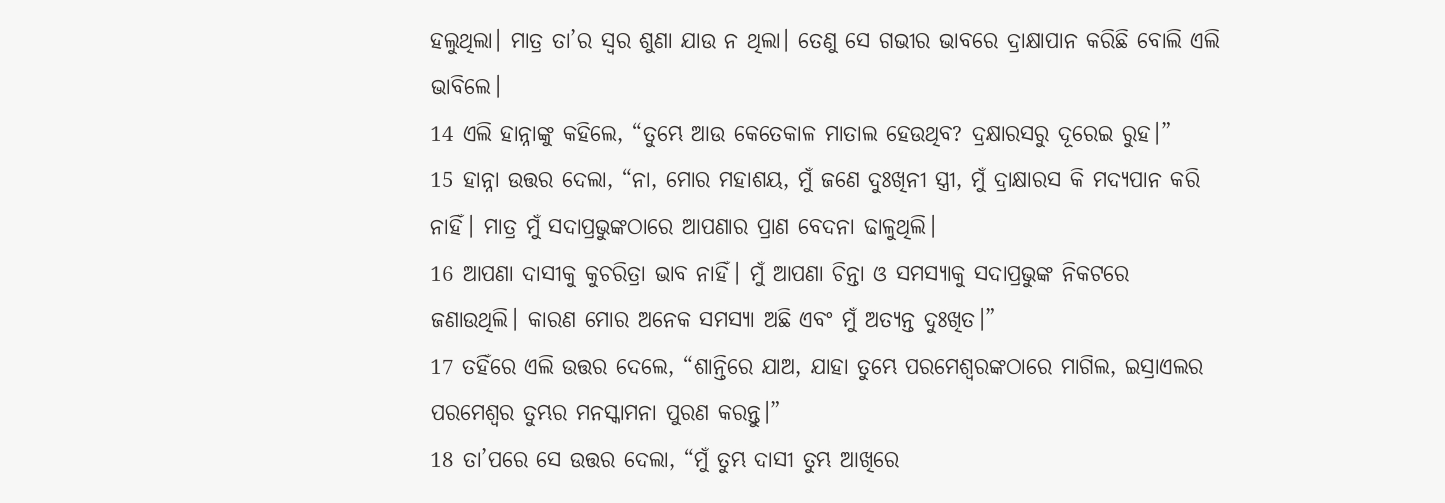ହଲୁଥିଲା। ମାତ୍ର ତା’ର ସ୍ୱର ଶୁଣା ଯାଉ ନ ଥିଲା। ତେଣୁ ସେ ଗଭୀର ଭାବରେ ଦ୍ରାକ୍ଷାପାନ କରିଛି ବୋଲି ଏଲି ଭାବିଲେ।
14 ଏଲି ହାନ୍ନାଙ୍କୁ କହିଲେ, “ତୁମ୍ଭେ ଆଉ କେତେକାଳ ମାତାଲ ହେଉଥିବ? ଦ୍ରକ୍ଷାରସରୁ ଦୂରେଇ ରୁହ।”
15 ହାନ୍ନା ଉତ୍ତର ଦେଲା, “ନା, ମୋର ମହାଶୟ, ମୁଁ ଜଣେ ଦୁଃଖିନୀ ସ୍ତ୍ରୀ, ମୁଁ ଦ୍ରାକ୍ଷାରସ କି ମଦ୍ୟପାନ କରି ନାହିଁ। ମାତ୍ର ମୁଁ ସଦାପ୍ରଭୁଙ୍କଠାରେ ଆପଣାର ପ୍ରାଣ ବେଦନା ଢାଳୁଥିଲି।
16 ଆପଣା ଦାସୀକୁ କୁଚରିତ୍ରା ଭାବ ନାହିଁ। ମୁଁ ଆପଣା ଚିନ୍ତା ଓ ସମସ୍ୟାକୁ ସଦାପ୍ରଭୁଙ୍କ ନିକଟରେ ଜଣାଉଥିଲି। କାରଣ ମୋର ଅନେକ ସମସ୍ୟା ଅଛି ଏବଂ ମୁଁ ଅତ୍ୟନ୍ତ ଦୁଃଖିତ।”
17 ତହିଁରେ ଏଲି ଉତ୍ତର ଦେଲେ, “ଶାନ୍ତିରେ ଯାଅ, ଯାହା ତୁମ୍ଭେ ପରମେଶ୍ୱରଙ୍କଠାରେ ମାଗିଲ, ଇସ୍ରାଏଲର ପରମେଶ୍ୱର ତୁମ୍ଭର ମନସ୍କାମନା ପୁରଣ କରନ୍ତୁ।”
18 ତା’ପରେ ସେ ଉତ୍ତର ଦେଲା, “ମୁଁ ତୁମ୍ଭ ଦାସୀ ତୁମ୍ଭ ଆଖିରେ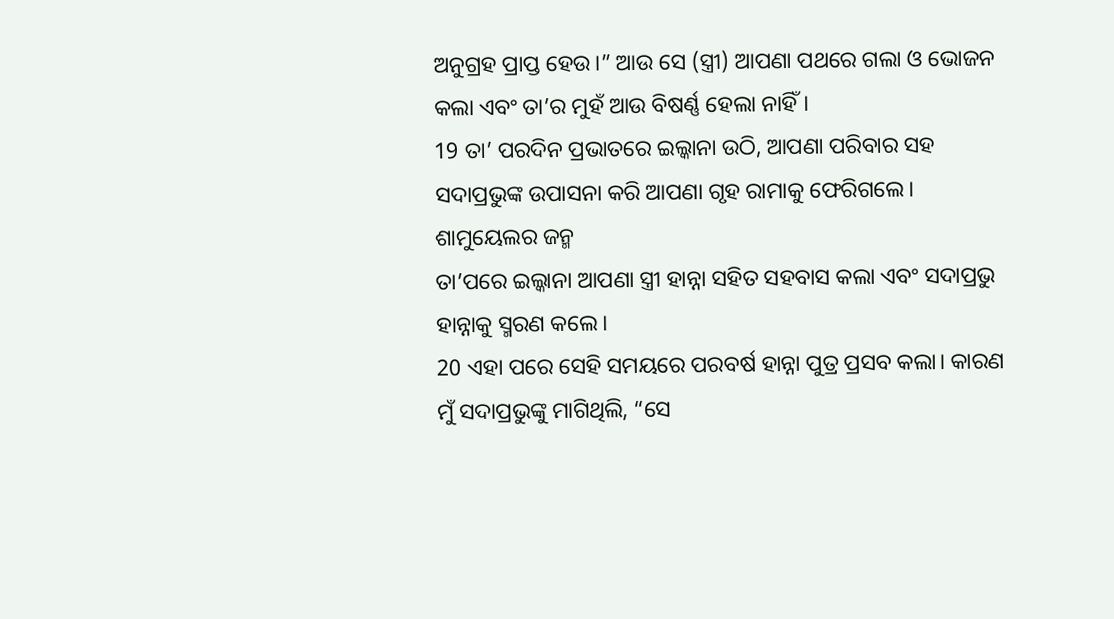ଅନୁଗ୍ରହ ପ୍ରାପ୍ତ ହେଉ।” ଆଉ ସେ (ସ୍ତ୍ରୀ) ଆପଣା ପଥରେ ଗଲା ଓ ଭୋଜନ କଲା ଏବଂ ତା’ର ମୁହଁ ଆଉ ବିଷର୍ଣ୍ଣ ହେଲା ନାହିଁ।
19 ତା’ ପରଦିନ ପ୍ରଭାତରେ ଇଲ୍କାନା ଉଠି, ଆପଣା ପରିବାର ସହ ସଦାପ୍ରଭୁଙ୍କ ଉପାସନା କରି ଆପଣା ଗୃହ ରାମାକୁ ଫେରିଗଲେ।
ଶାମୁୟେଲର ଜନ୍ମ
ତା’ପରେ ଇଲ୍କାନା ଆପଣା ସ୍ତ୍ରୀ ହାନ୍ନା ସହିତ ସହବାସ କଲା ଏବଂ ସଦାପ୍ରଭୁ ହାନ୍ନାକୁ ସ୍ମରଣ କଲେ।
20 ଏହା ପରେ ସେହି ସମୟରେ ପରବର୍ଷ ହାନ୍ନା ପୁତ୍ର ପ୍ରସବ କଲା। କାରଣ ମୁଁ ସଦାପ୍ରଭୁଙ୍କୁ ମାଗିଥିଲି, “ସେ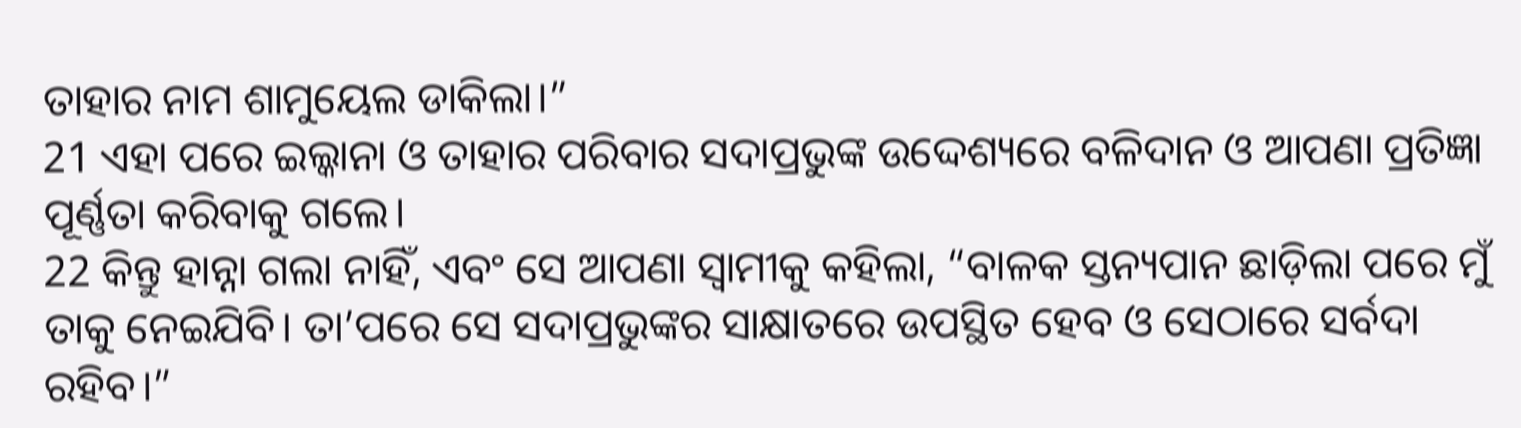ତାହାର ନାମ ଶାମୁୟେଲ ଡାକିଲା।”
21 ଏହା ପରେ ଇଲ୍କାନା ଓ ତାହାର ପରିବାର ସଦାପ୍ରଭୁଙ୍କ ଉଦ୍ଦେଶ୍ୟରେ ବଳିଦାନ ଓ ଆପଣା ପ୍ରତିଜ୍ଞା ପୂର୍ଣ୍ଣତା କରିବାକୁ ଗଲେ।
22 କିନ୍ତୁ ହାନ୍ନା ଗଲା ନାହିଁ, ଏବଂ ସେ ଆପଣା ସ୍ୱାମୀକୁ କହିଲା, “ବାଳକ ସ୍ତନ୍ୟପାନ ଛାଡ଼ିଲା ପରେ ମୁଁ ତାକୁ ନେଇଯିବି। ତା’ପରେ ସେ ସଦାପ୍ରଭୁଙ୍କର ସାକ୍ଷାତରେ ଉପସ୍ଥିତ ହେବ ଓ ସେଠାରେ ସର୍ବଦା ରହିବ।”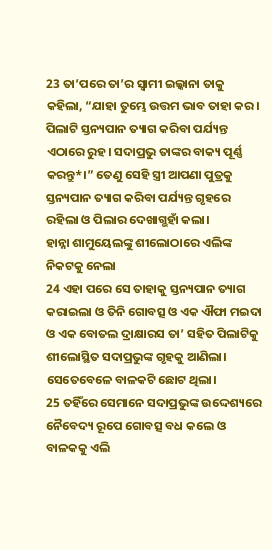23 ତା’ପରେ ତା’ର ସ୍ୱାମୀ ଇଲ୍କାନା ତାକୁ କହିଲା, “ଯାହା ତୁମ୍ଭେ ଉତ୍ତମ ଭାବ ତାହା କର। ପିଲାଟି ସ୍ତନ୍ୟପାନ ତ୍ୟାଗ କରିବା ପର୍ଯ୍ୟନ୍ତ ଏଠାରେ ରୁହ। ସଦାପ୍ରଭୁ ତାଙ୍କର ବାକ୍ୟ ପୂର୍ଣ୍ଣ କରନ୍ତୁ*।” ତେଣୁ ସେହି ସ୍ତ୍ରୀ ଆପଣା ପୁତ୍ରକୁ ସ୍ତନ୍ୟପାନ ତ୍ୟାଗ କରିବା ପର୍ଯ୍ୟନ୍ତ ଗୃହରେ ରହିଲା ଓ ପିଲାର ଦେଖାଗ୍ଭହାଁ କଲା।
ହାନ୍ନା ଶାମୁୟେଲଙ୍କୁ ଶୀଲୋଠାରେ ଏଲିଙ୍କ ନିକଟକୁ ନେଲା
24 ଏହା ପରେ ସେ ତାହାକୁ ସ୍ତନ୍ୟପାନ ତ୍ୟାଗ କରାଇଲା ଓ ତିନି ଗୋବତ୍ସ ଓ ଏକ ଐଫା ମଇଦା ଓ ଏକ ବୋତଲ ଦ୍ରାକ୍ଷାରସ ତା’ ସହିତ ପିଲାଟିକୁ ଶୀଲୋସ୍ଥିତ ସଦାପ୍ରଭୁଙ୍କ ଗୃହକୁ ଆଣିଲା। ସେତେବେଳେ ବାଳକଟି ଛୋଟ ଥିଲା।
25 ତହିଁରେ ସେମାନେ ସଦାପ୍ରଭୁଙ୍କ ଉଦ୍ଦେଶ୍ୟରେ ନୈବେଦ୍ୟ ରୂପେ ଗୋବତ୍ସ ବଧ କଲେ ଓ ବାଳକକୁ ଏଲି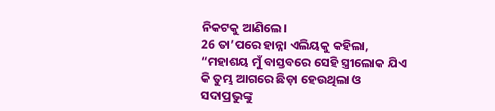ନିକଟକୁ ଆଣିଲେ।
26 ତା’ପରେ ହାନ୍ନା ଏଲିୟକୁ କହିଲା, “ମହାଶୟ ମୁଁ ବାସ୍ତବରେ ସେହି ସ୍ତ୍ରୀଲୋକ ଯିଏ କି ତୁମ୍ଭ ଆଗରେ ଛିଡ଼ା ହେଉଥିଲା ଓ ସଦାପ୍ରଭୁଙ୍କୁ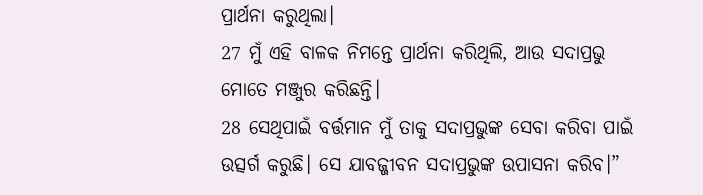ପ୍ରାର୍ଥନା କରୁଥିଲା।
27 ମୁଁ ଏହି ବାଳକ ନିମନ୍ତେ ପ୍ରାର୍ଥନା କରିଥିଲି, ଆଉ ସଦାପ୍ରଭୁ ମୋତେ ମଞ୍ଜୁର କରିଛନ୍ତି।
28 ସେଥିପାଇଁ ବର୍ତ୍ତମାନ ମୁଁ ତାକୁ ସଦାପ୍ରଭୁଙ୍କ ସେବା କରିବା ପାଇଁ ଉତ୍ସର୍ଗ କରୁଛି। ସେ ଯାବଜ୍ଜୀବନ ସଦାପ୍ରଭୁଙ୍କ ଉପାସନା କରିବ।”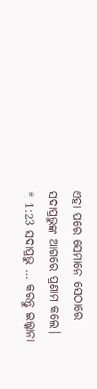ଏହା ପରେ ସେମାନେ ସେଠାରେ ସଦାପ୍ରଭୁଙ୍କ ଆଗରେ ପ୍ରଣାମ କଲେ।
* 1:23 ସଦାପ୍ରଭୁ … କରନ୍ତୁ ଇଲ୍କାନା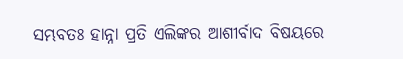ସମ୍ଭବତଃ ହାନ୍ନା ପ୍ରତି ଏଲିଙ୍କର ଆଶୀର୍ବାଦ ବିଷୟରେ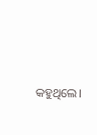କହୁଥିଲେ।